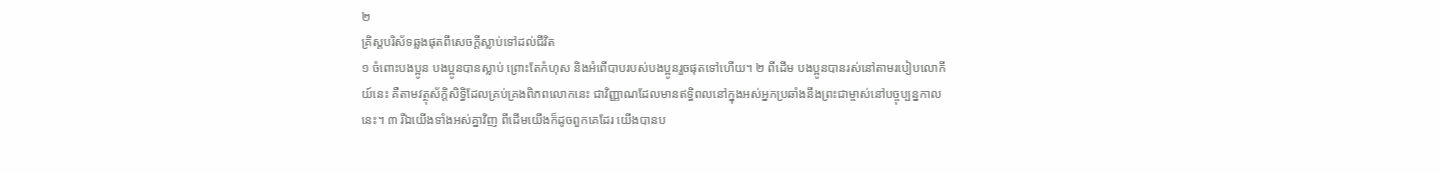២
គ្រិស្ដបរិស័ទឆ្លងផុតពីសេចក្ដីស្លាប់ទៅដល់ជីវិត
១ ចំពោះបងប្អូន បងប្អូនបានស្លាប់ ព្រោះតែកំហុស និងអំពើបាបរបស់បងប្អូនរួចផុតទៅហើយ។ ២ ពីដើម បងប្អូនបានរស់នៅតាមរបៀបលោកីយ៍នេះ គឺតាមវត្ថុស័ក្ដិសិទ្ធិដែលគ្រប់គ្រងពិភពលោកនេះ ជាវិញ្ញាណដែលមានឥទ្ធិពលនៅក្នុងអស់អ្នកប្រឆាំងនឹងព្រះជាម្ចាស់នៅបច្ចុប្បន្នកាលនេះ។ ៣ រីឯយើងទាំងអស់គ្នាវិញ ពីដើមយើងក៏ដូចពួកគេដែរ យើងបានប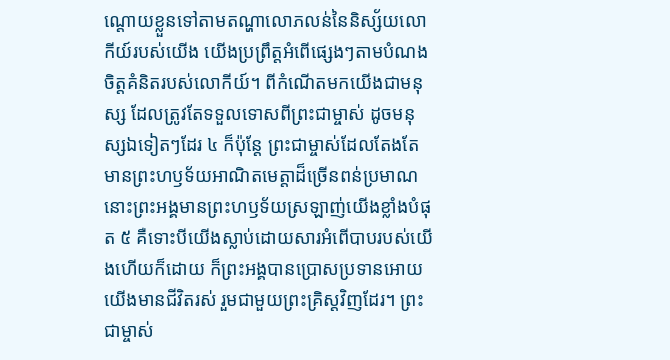ណ្ដោយខ្លួនទៅតាមតណ្ហាលោភលន់នៃនិស្ស័យលោកីយ៍របស់យើង យើងប្រព្រឹត្តអំពើផ្សេងៗតាមបំណងចិត្តគំនិតរបស់លោកីយ៍។ ពីកំណើតមកយើងជាមនុស្ស ដែលត្រូវតែទទួលទោសពីព្រះជាម្ចាស់ ដូចមនុស្សឯទៀតៗដែរ ៤ ក៏ប៉ុន្តែ ព្រះជាម្ចាស់ដែលតែងតែមានព្រះហឫទ័យអាណិតមេត្តាដ៏ច្រើនពន់ប្រមាណនោះព្រះអង្គមានព្រះហឫទ័យស្រឡាញ់យើងខ្លាំងបំផុត ៥ គឺទោះបីយើងស្លាប់ដោយសារអំពើបាបរបស់យើងហើយក៏ដោយ ក៏ព្រះអង្គបានប្រោសប្រទានអោយយើងមានជីវិតរស់ រួមជាមួយព្រះគ្រិស្ដវិញដែរ។ ព្រះជាម្ចាស់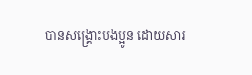បានសង្គ្រោះបងប្អូន ដោយសារ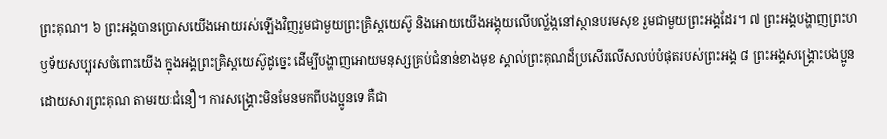ព្រះគុណ។ ៦ ព្រះអង្គបានប្រោសយើងអោយរស់ឡើងវិញរួមជាមួយព្រះគ្រិស្ដយេស៊ូ និងអោយយើងអង្គុយលើបល្ល័ង្កនៅស្ថានបរមសុខ រួមជាមួយព្រះអង្គដែរ។ ៧ ព្រះអង្គបង្ហាញព្រះហឫទ័យសប្បុរសចំពោះយើង ក្នុងអង្គព្រះគ្រិស្ដយេស៊ូដូច្នេះ ដើម្បីបង្ហាញអោយមនុស្សគ្រប់ជំនាន់ខាងមុខ ស្គាល់ព្រះគុណដ៏ប្រសើរលើសលប់បំផុតរបស់ព្រះអង្គ ៨ ព្រះអង្គសង្គ្រោះបងប្អូនដោយសារព្រះគុណ តាមរយៈជំនឿ។ ការសង្គ្រោះមិនមែនមកពីបងប្អូនទេ គឺជា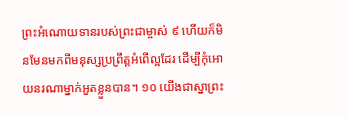ព្រះអំណោយទានរបស់ព្រះជាម្ចាស់ ៩ ហើយក៏មិនមែនមកពីមនុស្សប្រព្រឹត្តអំពើល្អដែរ ដើម្បីកុំអោយនរណាម្នាក់អួតខ្លួនបាន។ ១០ យើងជាស្នាព្រះ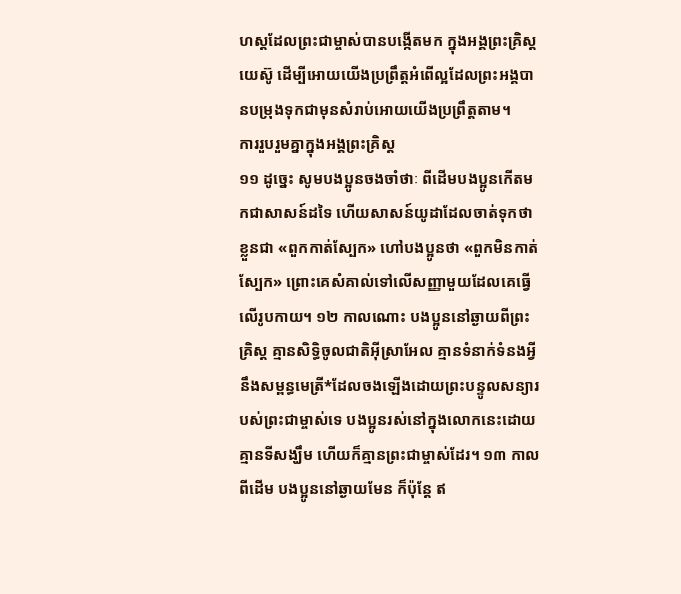ហស្ដដែលព្រះជាម្ចាស់បានបង្កើតមក ក្នុងអង្គព្រះគ្រិស្ដយេស៊ូ ដើម្បីអោយយើងប្រព្រឹត្តអំពើល្អដែលព្រះអង្គបានបម្រុងទុកជាមុនសំរាប់អោយយើងប្រព្រឹត្តតាម។
ការរួបរួមគ្នាក្នុងអង្គព្រះគ្រិស្ដ
១១ ដូច្នេះ សូមបងប្អូនចងចាំថាៈ ពីដើមបងប្អូនកើតមកជាសាសន៍ដទៃ ហើយសាសន៍យូដាដែលចាត់ទុកថាខ្លួនជា «ពួកកាត់ស្បែក» ហៅបងប្អូនថា «ពួកមិនកាត់ស្បែក» ព្រោះគេសំគាល់ទៅលើសញ្ញាមួយដែលគេធ្វើលើរូបកាយ។ ១២ កាលណោះ បងប្អូននៅឆ្ងាយពីព្រះគ្រិស្ដ គ្មានសិទ្ធិចូលជាតិអ៊ីស្រាអែល គ្មានទំនាក់ទំនងអ្វីនឹងសម្ពន្ធមេត្រី*ដែលចងឡើងដោយព្រះបន្ទូលសន្យារបស់ព្រះជាម្ចាស់ទេ បងប្អូនរស់នៅក្នុងលោកនេះដោយ គ្មានទីសង្ឃឹម ហើយក៏គ្មានព្រះជាម្ចាស់ដែរ។ ១៣ កាលពីដើម បងប្អូននៅឆ្ងាយមែន ក៏ប៉ុន្តែ ឥ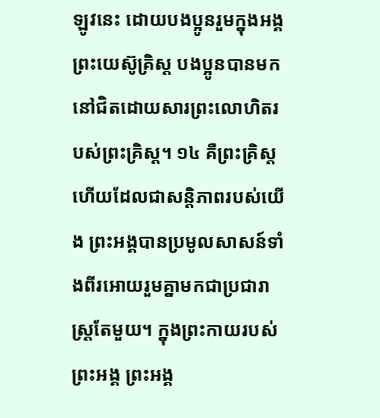ឡូវនេះ ដោយបងប្អូនរួមក្នុងអង្គព្រះយេស៊ូគ្រិស្ដ បងប្អូនបានមកនៅជិតដោយសារព្រះលោហិតរបស់ព្រះគ្រិស្ដ។ ១៤ គឺព្រះគ្រិស្ដហើយដែលជាសន្តិភាពរបស់យើង ព្រះអង្គបានប្រមូលសាសន៍ទាំងពីរអោយរួមគ្នាមកជាប្រជារាស្ត្រតែមួយ។ ក្នុងព្រះកាយរបស់ព្រះអង្គ ព្រះអង្គ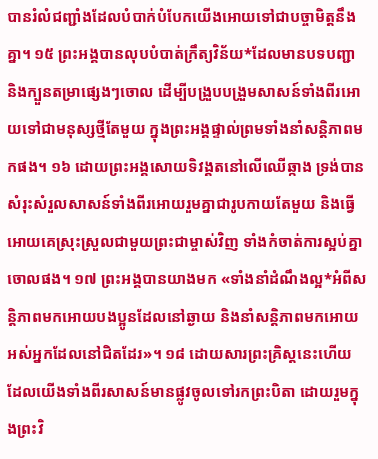បានរំលំជញ្ជាំងដែលបំបាក់បំបែកយើងអោយទៅជាបច្ចាមិត្តនឹងគ្នា។ ១៥ ព្រះអង្គបានលុបបំបាត់ក្រឹត្យវិន័យ*ដែលមានបទបញ្ជា និងក្បួនតម្រាផ្សេងៗចោល ដើម្បីបង្រួបបង្រួមសាសន៍ទាំងពីរអោយទៅជាមនុស្សថ្មីតែមួយ ក្នុងព្រះអង្គផ្ទាល់ព្រមទាំងនាំសន្តិភាពមកផង។ ១៦ ដោយព្រះអង្គសោយទិវង្គតនៅលើឈើឆ្កាង ទ្រង់បានសំរុះសំរួលសាសន៍ទាំងពីរអោយរួមគ្នាជារូបកាយតែមួយ និងធ្វើអោយគេស្រុះស្រួលជាមួយព្រះជាម្ចាស់វិញ ទាំងកំចាត់ការស្អប់គ្នាចោលផង។ ១៧ ព្រះអង្គបានយាងមក «ទាំងនាំដំណឹងល្អ*អំពីសន្តិភាពមកអោយបងប្អូនដែលនៅឆ្ងាយ និងនាំសន្តិភាពមកអោយអស់អ្នកដែលនៅជិតដែរ»។ ១៨ ដោយសារព្រះគ្រិស្ដនេះហើយ ដែលយើងទាំងពីរសាសន៍មានផ្លូវចូលទៅរកព្រះបិតា ដោយរួមក្នុងព្រះវិ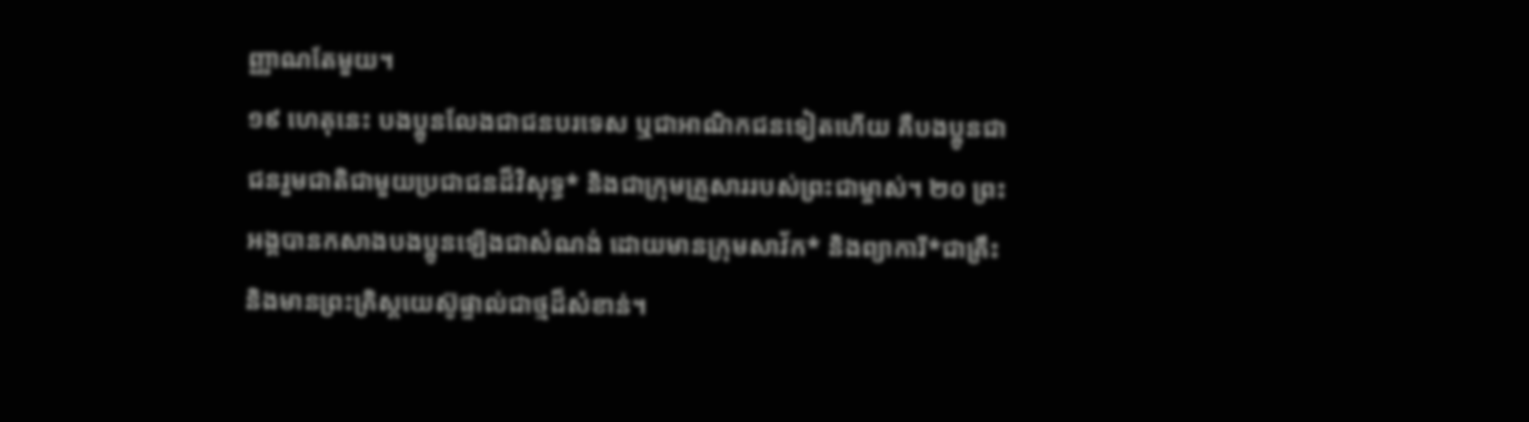ញ្ញាណតែមួយ។
១៩ ហេតុនេះ បងប្អូនលែងជាជនបរទេស ឬជាអាណិកជនទៀតហើយ គឺបងប្អូនជាជនរួមជាតិជាមួយប្រជាជនដ៏វិសុទ្ធ* និងជាក្រុមគ្រួសាររបស់ព្រះជាម្ចាស់។ ២០ ព្រះអង្គបានកសាងបងប្អូនឡើងជាសំណង់ ដោយមានក្រុមសាវ័ក* និងព្យាការី*ជាគ្រឹះ និងមានព្រះគ្រិស្ដយេស៊ូផ្ទាល់ជាថ្មដ៏សំខាន់។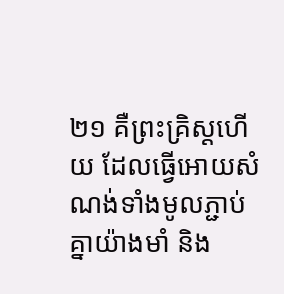២១ គឺព្រះគ្រិស្ដហើយ ដែលធ្វើអោយសំណង់ទាំងមូលភ្ជាប់គ្នាយ៉ាងមាំ និង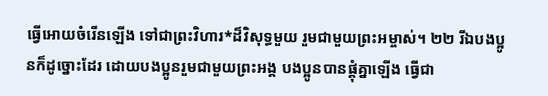ធ្វើអោយចំរើនឡើង ទៅជាព្រះវិហារ*ដ៏វិសុទ្ធមួយ រួមជាមួយព្រះអម្ចាស់។ ២២ រីឯបងប្អូនក៏ដូច្នោះដែរ ដោយបងប្អូនរួមជាមួយព្រះអង្គ បងប្អូនបានផ្គុំគ្នាឡើង ធ្វើជា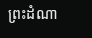ព្រះដំណា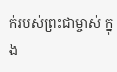ក់របស់ព្រះជាម្ចាស់ ក្នុង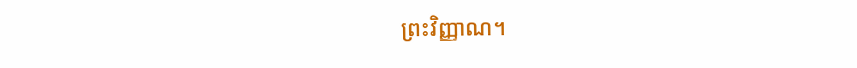ព្រះវិញ្ញាណ។